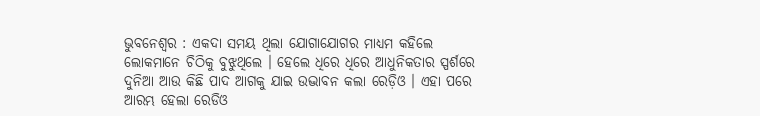ଭୁବନେଶ୍ୱର : ଏକଦା ସମୟ ଥିଲା ଯୋଗାଯୋଗର ମାଧ୍ୟମ କହିଲେ ଲୋକମାନେ ଚିଠିକୁ ବୁଝୁଥିଲେ । ହେଲେ ଧିରେ ଧିରେ ଆଧୁନିକତାର ସ୍ପର୍ଶରେ ଦୁନିଆ ଆଉ କିଛି ପାଦ ଆଗକୁ ଯାଇ ଉଦ୍ଭାବନ କଲା ରେଡ଼ିଓ । ଏହା ପରେ ଆରମ୍ଭ ହେଲା ରେଡିଓ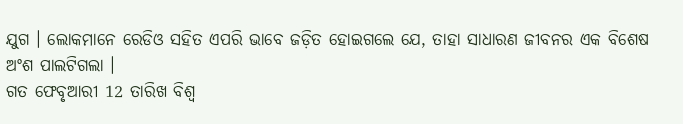ଯୁଗ । ଲୋକମାନେ ରେଡିଓ ସହିତ ଏପରି ଭାବେ ଜଡ଼ିତ ହୋଇଗଲେ ଯେ, ତାହା ସାଧାରଣ ଜୀବନର ଏକ ବିଶେଷ ଅଂଶ ପାଲଟିଗଲା ।
ଗତ ଫେବୃଆରୀ 12 ତାରିଖ ବିଶ୍ୱ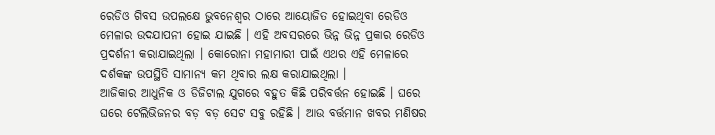ରେଡିଓ ଗିବସ ଉପଲକ୍ଷେ ଭୁବନେଶ୍ୱର ଠାରେ ଆୟୋଜିତ ହୋଇଥିବା ରେଡିଓ ମେଳାର ଉଦଯାପନୀ ହୋଇ ଯାଇଛି । ଏହି ଅବସରରେ ଭିନ୍ନ ଭିନ୍ନ ପ୍ରକାର ରେଡିଓ ପ୍ରଦର୍ଶନୀ କରାଯାଇଥିଲା । କୋରୋନା ମହାମାରୀ ପାଇଁ ଏଥର ଏହି ମେଳାରେ ଦର୍ଶକଙ୍କ ଉପସ୍ଥିତି ସାମାନ୍ୟ କମ ଥିବାର ଲକ୍ଷ କରାଯାଇଥିଲା ।
ଆଜିକାର ଆଧୁନିକ ଓ ଡିଜିଟାଲ ଯୁଗରେ ବହୁତ କିଛି ପରିବର୍ତ୍ତନ ହୋଇଛି । ଘରେ ଘରେ ଟେଲିଭିଜନର ବଡ଼ ବଡ଼ ସେଟ ସବୁ ରହିଛି । ଆଉ ବର୍ତ୍ତମାନ ଖବର ମଣିଷର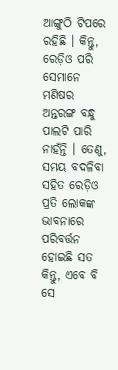ଆଙ୍ଗୁଠି ଟିପରେ ରହିଛି । କିନ୍ତୁ, ରେଡ଼ିଓ ପରି ସେମାନେ ମଣିଷର ଅନ୍ତରଙ୍ଗ ବନ୍ଧୁ ପାଲଟି ପାରି ନାହଁନ୍ତି । ତେଣୁ, ସମୟ ବଦଳିବା ସହିତ ରେଡ଼ିଓ ପ୍ରତି ଲୋକଙ୍କ ଭାବନାରେ ପରିବର୍ତ୍ତନ ହୋଇଛି ସତ କିନ୍ତୁ, ଏବେ ବି ସେ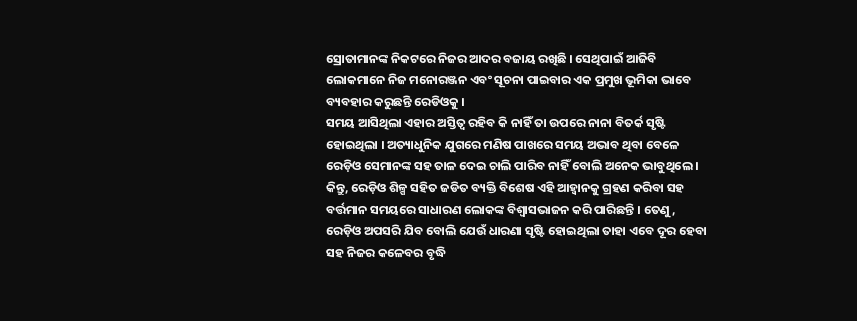ସ୍ରୋତାମାନଙ୍କ ନିକଟରେ ନିଜର ଆଦର ବଜାୟ ରଖିଛି । ସେଥିପାଇଁ ଆଜିବି ଲୋକମାନେ ନିଜ ମନୋରଞ୍ଜନ ଏବଂ ସୂଚନା ପାଇବାର ଏକ ପ୍ରମୁଖ ଭୂମିକା ଭାବେ ବ୍ୟବହାର କରୁଛନ୍ତି ରେଡିଓକୁ ।
ସମୟ ଆସିଥିଲା ଏହାର ଅସ୍ତିତ୍ୱ ରହିବ କି ନାହିଁ ତା ଉପରେ ନାନା ବିତର୍କ ସୃଷ୍ଟି ହୋଇଥିଲା । ଅତ୍ୟାଧୁନିକ ଯୁଗରେ ମଣିଷ ପାଖରେ ସମୟ ଅଭାବ ଥିବା ବେଳେ ରେଡ଼ିଓ ସେମାନଙ୍କ ସହ ତାଳ ଦେଇ ଚାଲି ପାରିବ ନାହିଁ ବୋଲି ଅନେକ ଭାବୁଥିଲେ । କିନ୍ତୁ, ରେଡ଼ିଓ ଶିଳ୍ପ ସହିତ ଜଡିତ ବ୍ୟକ୍ତି ବିଶେଷ ଏହି ଆହ୍ୱାନକୁ ଗ୍ରହଣ କରିବା ସହ ବର୍ତ୍ତମାନ ସମୟରେ ସାଧାରଣ ଲୋକଙ୍କ ବିଶ୍ୱାସଭାଜନ କରି ପାରିଛନ୍ତି । ତେଣୁ, ରେଡ଼ିଓ ଅପସରି ଯିବ ବୋଲି ଯେଉଁ ଧାରଣା ସୃଷ୍ଟି ହୋଇଥିଲା ତାହା ଏବେ ଦୂର ହେବା ସହ ନିଜର କଳେବର ବୃଦ୍ଧି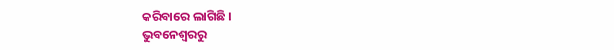କରିବାରେ ଲାଗିଛି ।
ଭୁବନେଶ୍ୱରରୁ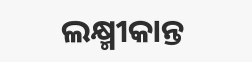ଲକ୍ଷ୍ମୀକାନ୍ତ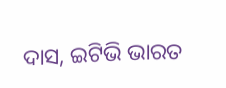ଦାସ, ଇଟିଭି ଭାରତ